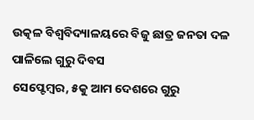ଉତ୍କଳ ବିଶ୍ୱବିଦ୍ୟାଳୟରେ ବିଜୁ ଛାତ୍ର ଜନତା ଦଳ ପାଳିଲେ ଗୁରୁ ଦିବସ
ସେପ୍ଟେମ୍ବର, ୫କୁ ଆମ ଦେଶରେ ଗୁରୁ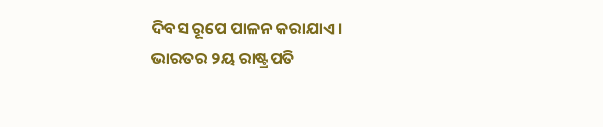ଦିବସ ରୂପେ ପାଳନ କରାଯାଏ। ଭାରତର ୨ୟ ରାଷ୍ଟ୍ରପତି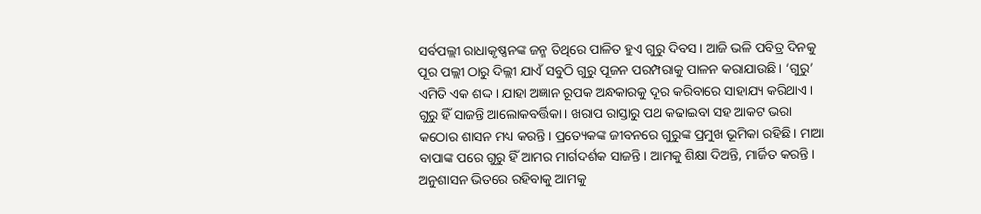ସର୍ବପଲ୍ଲୀ ରାଧାକୃଷ୍ଣନଙ୍କ ଜନ୍ମ ତିଥିରେ ପାଳିତ ହୁଏ ଗୁରୁ ଦିବସ। ଆଜି ଭଳି ପବିତ୍ର ଦିନକୁ ପୂର ପଲ୍ଲୀ ଠାରୁ ଦିଲ୍ଲୀ ଯାଏଁ ସବୁଠି ଗୁରୁ ପୂଜନ ପରମ୍ପରାକୁ ପାଳନ କରାଯାଉଛି। ‘ଗୁରୁ’ ଏମିତି ଏକ ଶଦ୍ଦ। ଯାହା ଅଜ୍ଞାନ ରୂପକ ଅନ୍ଧକାରକୁ ଦୂର କରିବାରେ ସାହାଯ୍ୟ କରିଥାଏ। ଗୁରୁ ହିଁ ସାଜନ୍ତି ଆଲୋକବର୍ତ୍ତିକା। ଖରାପ ରାସ୍ତାରୁ ପଥ କଢାଇବା ସହ ଆକଟ ଭରା କଠୋର ଶାସନ ମଧ୍ୟ କରନ୍ତି। ପ୍ରତ୍ୟେକଙ୍କ ଜୀବନରେ ଗୁରୁଙ୍କ ପ୍ରମୁଖ ଭୂମିକା ରହିଛି। ମାଆ ବାପାଙ୍କ ପରେ ଗୁରୁ ହିଁ ଆମର ମାର୍ଗଦର୍ଶକ ସାଜନ୍ତି। ଆମକୁ ଶିକ୍ଷା ଦିଅନ୍ତି, ମାର୍ଜିତ କରନ୍ତି। ଅନୁଶାସନ ଭିତରେ ରହିବାକୁ ଆମକୁ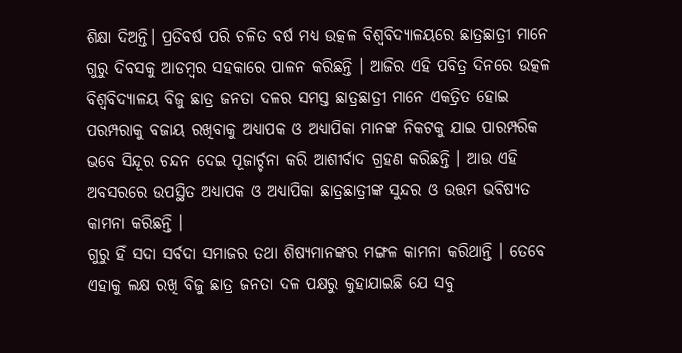ଶିକ୍ଷା ଦିଅନ୍ତି। ପ୍ରତିବର୍ଷ ପରି ଚଳିତ ବର୍ଷ ମଧ୍ୟ ଉତ୍କଳ ବିଶ୍ୱବିଦ୍ୟାଳୟରେ ଛାତ୍ରଛାତ୍ରୀ ମାନେ ଗୁରୁ ଦିବସକୁ ଆଡମ୍ବର ସହକାରେ ପାଳନ କରିଛନ୍ତି । ଆଜିର ଏହି ପବିତ୍ର ଦିନରେ ଉତ୍କଳ ବିଶ୍ଵବିଦ୍ୟାଳୟ ବିଜୁ ଛାତ୍ର ଜନତା ଦଳର ସମସ୍ତ ଛାତ୍ରଛାତ୍ରୀ ମାନେ ଏକତ୍ରିତ ହୋଇ ପରମ୍ପରାକୁ ବଜାୟ ରଖିବାକୁ ଅଧ୍ୟାପକ ଓ ଅଧ୍ଯାପିକା ମାନଙ୍କ ନିକଟକୁ ଯାଇ ପାରମ୍ପରିକ ଭବେ ସିନ୍ଦୂର ଚନ୍ଦନ ଦେଇ ପୂଜାର୍ଚ୍ଚନା କରି ଆଶୀର୍ବାଦ ଗ୍ରହଣ କରିଛନ୍ତି । ଆଉ ଏହି ଅବସରରେ ଉପସ୍ଥିତ ଅଧ୍ୟାପକ ଓ ଅଧ୍ଯାପିକା ଛାତ୍ରଛାତ୍ରୀଙ୍କ ସୁନ୍ଦର ଓ ଉତ୍ତମ ଭବିଷ୍ୟତ କାମନା କରିଛନ୍ତି ।
ଗୁରୁ ହିଁ ସଦା ସର୍ବଦା ସମାଜର ତଥା ଶିଷ୍ୟମାନଙ୍କର ମଙ୍ଗଳ କାମନା କରିଥାନ୍ତି । ତେବେ ଏହାକୁ ଲକ୍ଷ ରଖି ବିଜୁ ଛାତ୍ର ଜନତା ଦଳ ପକ୍ଷରୁ କୁହାଯାଇଛି ଯେ ସବୁ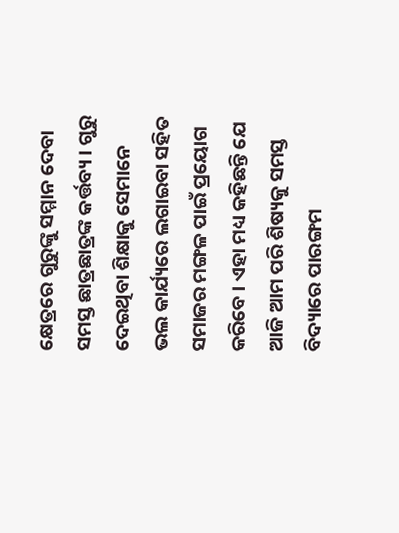କ୍ଷେତ୍ରରେ ଗୁରୁଙ୍କୁ ସମ୍ମାନ ଦେବା ସମସ୍ତ ଛାତ୍ରଛାତ୍ରଙ୍କ କର୍ତ୍ତବ୍ୟ । ଗୁରୁ ଦେଇଥିବା ଶିକ୍ଷାକୁ ସେମାନେ ଭଲ କାର୍ଯ୍ୟରେ ଲଗାଇବା ସହିତ ସମାଜର ମଙ୍ଗଳ ପାଇଁ ପ୍ରୟୋଗ କରିବେ । ଏହା ମଧ୍ୟ କହିଛନ୍ତି ଯେ ଆଜି ଆମ ପରି ଶିଷ୍ୟକୁ ସମସ୍ତ ବିଦ୍ୟାରେ ପାରଙ୍ଗମ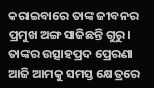କରାଇବାରେ ତାଙ୍କ ଜୀବନର ପ୍ରମୁଖ ଅଙ୍ଗ ସାଜିଛନ୍ତି ଗୁରୁ। ତାଙ୍କର ଉତ୍ସାହପ୍ରଦ ପ୍ରେରଣା ଆଜି ଆମକୁ ସମସ୍ତ କ୍ଷେତ୍ରରେ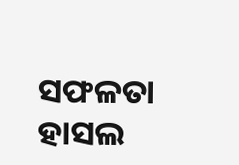ସଫଳତା ହାସଲ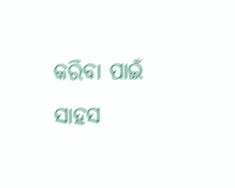କରିବା ପାଇଁ ସାହସ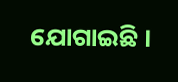ଯୋଗାଇଛି ।